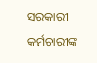ସରକାରୀ କର୍ମଚାରୀଙ୍କ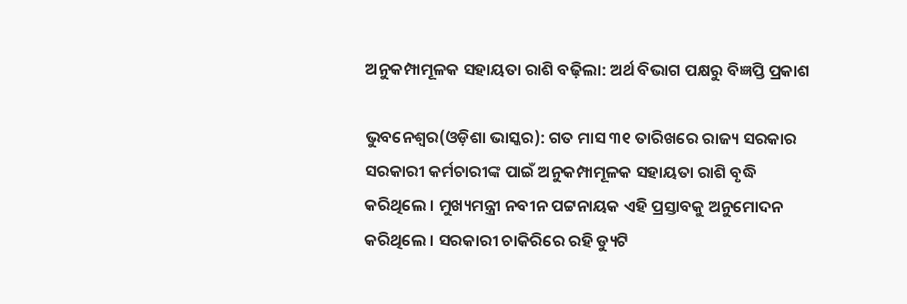ଅନୁକମ୍ପାମୂଳକ ସହାୟତା ରାଶି ବଢ଼ିଲା: ଅର୍ଥ ବିଭାଗ ପକ୍ଷରୁ ବିଜ୍ଞପ୍ତି ପ୍ରକାଶ

ଭୁବନେଶ୍ୱର(ଓଡ଼ିଶା ଭାସ୍କର): ଗତ ମାସ ୩୧ ତାରିଖରେ ରାଜ୍ୟ ସରକାର ସରକାରୀ କର୍ମଚାରୀଙ୍କ ପାଇଁ ଅନୁକମ୍ପାମୂଳକ ସହାୟତା ରାଶି ବୃଦ୍ଧି କରିଥିଲେ । ମୁଖ୍ୟମନ୍ତ୍ରୀ ନବୀନ ପଟ୍ଟନାୟକ ଏହି ପ୍ରସ୍ତାବକୁ ଅନୁମୋଦନ କରିଥିଲେ । ସରକାରୀ ଚାକିରିରେ ରହି ଡ୍ୟୁଟି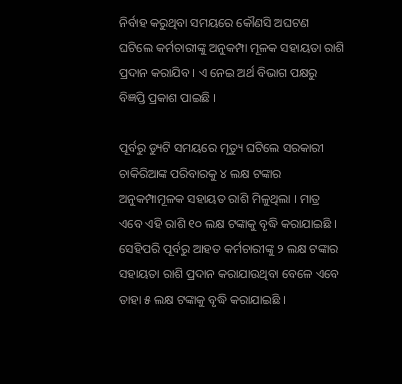ନିର୍ବାହ କରୁଥିବା ସମୟରେ କୌଣସି ଅଘଟଣ ଘଟିଲେ କର୍ମଚାରୀଙ୍କୁ ଅନୁକମ୍ପା ମୂଳକ ସହାୟତା ରାଶି ପ୍ରଦାନ କରାଯିବ । ଏ ନେଇ ଅର୍ଥ ବିଭାଗ ପକ୍ଷରୁ ବିଜ୍ଞପ୍ତି ପ୍ରକାଶ ପାଇଛି ।

ପୂର୍ବରୁ ଡ୍ୟୁଟି ସମୟରେ ମୃତ୍ୟୁ ଘଟିଲେ ସରକାରୀ ଚାକିରିଆଙ୍କ ପରିବାରକୁ ୪ ଲକ୍ଷ ଟଙ୍କାର ଅନୁକମ୍ପାମୂଳକ ସହାୟତ ରାଶି ମିଳୁଥିଲା । ମାତ୍ର ଏବେ ଏହି ରାଶି ୧୦ ଲକ୍ଷ ଟଙ୍କାକୁ ବୃଦ୍ଧି କରାଯାଇଛି । ସେହିପରି ପୂର୍ବରୁ ଆହତ କର୍ମଚାରୀଙ୍କୁ ୨ ଲକ୍ଷ ଟଙ୍କାର ସହାୟତା ରାଶି ପ୍ରଦାନ କରାଯାଉଥିବା ବେଳେ ଏବେ ତାହା ୫ ଲକ୍ଷ ଟଙ୍କାକୁ ବୃଦ୍ଧି କରାଯାଇଛି ।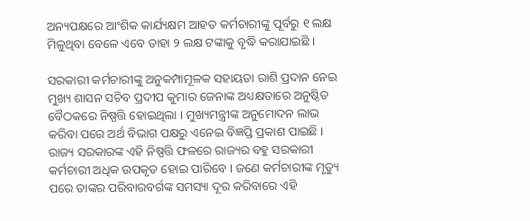ଅନ୍ୟପକ୍ଷରେ ଆଂଶିକ କାର୍ଯ୍ୟକ୍ଷମ ଆହତ କର୍ମଚାରୀଙ୍କୁ ପୂର୍ବରୁ ୧ ଲକ୍ଷ ମିଳୁଥିବା ବେଳେ ଏବେ ତାହା ୨ ଲକ୍ଷ ଟଙ୍କାକୁ ବୃଦ୍ଧି କରାଯାଇଛି ।

ସରକାରୀ କର୍ମଚାରୀଙ୍କୁ ଅନୁକମ୍ପାମୂଳକ ସହାୟତା ରାଶି ପ୍ରଦାନ ନେଇ ମୁଖ୍ୟ ଶାସନ ସଚିବ ପ୍ରଦୀପ କୁମାର ଜେନାଙ୍କ ଅଧ୍ୟକ୍ଷତାରେ ଅନୁଷ୍ଠିତ ବୈଠକରେ ନିଷ୍ପତ୍ତି ହୋଇଥିଲା । ମୁଖ୍ୟମନ୍ତ୍ରୀଙ୍କ ଅନୁମୋଦନ ଲାଭ କରିବା ପରେ ଅର୍ଥ ବିଭାଗ ପକ୍ଷରୁ ଏନେଇ ବିଜ୍ଞପ୍ତି ପ୍ରକାଶ ପାଇଛି । ରାଜ୍ୟ ସରକାରଙ୍କ ଏହି ନିଷ୍ପତ୍ତି ଫଳରେ ରାଜ୍ୟର ବହୁ ସରକାରୀ କର୍ମଚାରୀ ଅଧିକ ଉପକୃତ ହୋଇ ପାରିବେ । ଜଣେ କର୍ମଚାରୀଙ୍କ ମୃତ୍ୟୁ ପରେ ତାଙ୍କର ପରିବାରବର୍ଗଙ୍କ ସମସ୍ୟା ଦୂର କରିବାରେ ଏହି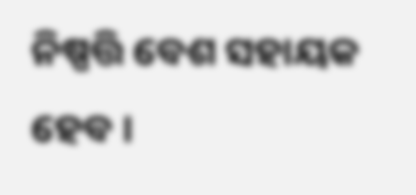ନିଷ୍ପତ୍ତି ବେଶ ସହାୟକ ହେବ ।